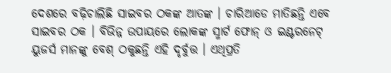ଦେଶରେ ବଢ଼ିଚାଲିଛି ସାଇବର ଠକଙ୍କ ଆତଙ୍କ । ଚାରିଆଡେ ମାତିଛନ୍ତି ଏବେ ସାଇବର ଠକ । ବିଭିନ୍ନ ଉପାୟରେ ଲୋକଙ୍କ ସ୍ମାର୍ଟ ଫୋନ୍ ଓ ଇଣ୍ଟରନେଟ୍ ୟୁଜର୍ସ ମାନଙ୍କୁ ବେଶ୍ ଠକୁଛନ୍ତି ଏହି ଦୃର୍ବୁତ୍ତ । ଏଥିପ୍ରତି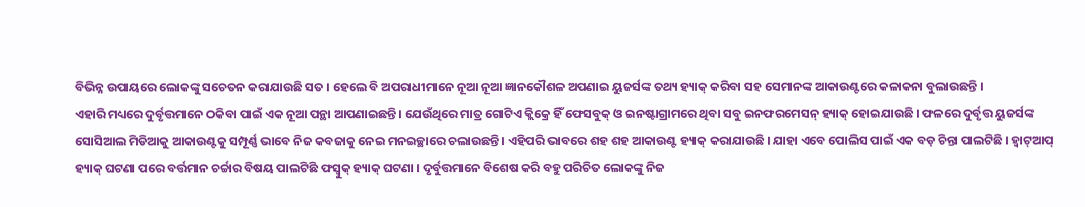ବିଭିନ୍ନ ଉପାୟରେ ଲୋକଙ୍କୁ ସଚେତନ କରାଯାଉଛି ସତ । ହେଲେ ବି ଅପରାଧୀମାନେ ନୂଆ ନୂଆ ଜ୍ଞାନକୌଶଳ ଅପଣାଇ ୟୁଜର୍ସଙ୍କ ତଥ୍ୟ ହ୍ୟାକ୍ କରିବା ସହ ସେମାନଙ୍କ ଆକାଉଣ୍ଟରେ କଳାକନା ବୁଲାଉଛନ୍ତି ।
ଏହାରି ମଧ୍ୟରେ ଦୁର୍ବୃତ୍ତମାନେ ଠକିବା ପାଇଁ ଏକ ନୂଆ ପନ୍ଥା ଆପଣାଇଛନ୍ତି । ଯେଉଁଥିରେ ମାତ୍ର ଗୋଟିଏ କ୍ଲିକ୍ରେ ହିଁ ଫେସବୁକ୍ ଓ ଇନଷ୍ଟାଗ୍ରାମରେ ଥିବା ସବୁ ଇନଫରମେସନ୍ ହ୍ୟାକ୍ ହୋଇଯାଉଛି । ଫଳରେ ଦୁର୍ବୃତ୍ତ ୟୁଜର୍ସଙ୍କ ସୋସିଆଲ ମିଡିଆକୁ ଆକାଉଣ୍ଟକୁ ସମ୍ପୂର୍ଣ୍ଣ ଭାବେ ନିଜ କବଜାକୁ ନେଇ ମନଇଚ୍ଛାରେ ଚଲାଉଛନ୍ତି । ଏହିପରି ଭାବରେ ଶହ ଶହ ଆକାଉଣ୍ଟ ହ୍ୟାକ୍ କରାଯାଉଛି । ଯାହା ଏବେ ପୋଲିସ ପାଇଁ ଏକ ବଡ଼ ଚିନ୍ତା ପାଲଟିଛି । ହ୍ୱାଟ୍ଆପ୍ ହ୍ୟାକ୍ ଘଟଣା ପରେ ବର୍ତ୍ତମାନ ଚର୍ଚ୍ଚାର ବିଷୟ ପାଲଟିଛି ଫସ୍ବୁକ୍ ହ୍ୟାକ୍ ଘଟଣା । ଦୃର୍ବୁତ୍ତମାନେ ବିଶେଷ କରି ବହୁ ପରିଚିତ ଲୋକଙ୍କୁ ନିଜ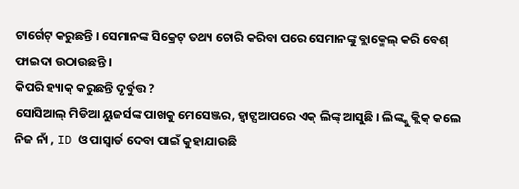ଟାର୍ଗେଟ୍ କରୁଛନ୍ତି । ସେମାନଙ୍କ ସିକ୍ରେଟ୍ ତଥ୍ୟ ଚୋରି କରିବା ପରେ ସେମାନଙ୍କୁ ବ୍ଲାକ୍ମେଲ୍ କରି ବେଶ୍ ଫାଇଦା ଉଠାଉଛନ୍ତି ।
କିପରି ହ୍ୟାକ୍ କରୁଛନ୍ତି ଦୃର୍ବୁତ୍ତ ?
ସୋସିଆଲ୍ ମିଡିଆ ୟୁଜର୍ସଙ୍କ ପାଖକୁ ମେସେଞ୍ଜର, ହ୍ୱାଟ୍ସଆପରେ ଏକ୍ ଲିଙ୍କ୍ ଆସୁଛି । ଲିଙ୍କ୍କୁ କ୍ଲିକ୍ କଲେ ନିଜ ନାଁ , ID ଓ ପାସ୍ୱାର୍ଡ ଦେବା ପାଇଁ କୁହାଯାଉଛି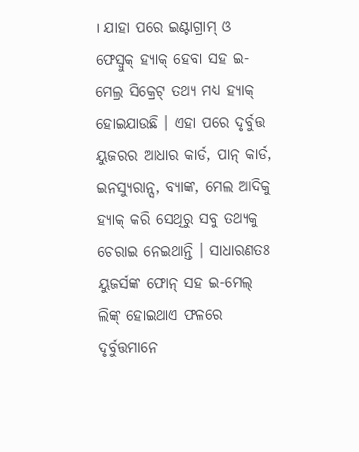। ଯାହା ପରେ ଇଣ୍ଟାଗ୍ରାମ୍ ଓ ଫେସ୍ବୁକ୍ ହ୍ୟାକ୍ ହେବା ସହ ଇ-ମେଲ୍ର ସିକ୍ରେଟ୍ ତଥ୍ୟ ମଧ୍ୟ ହ୍ୟାକ୍ ହୋଇଯାଉଛି । ଏହା ପରେ ଦୃର୍ବୁତ୍ତ ୟୁଜରର ଆଧାର କାର୍ଡ, ପାନ୍ କାର୍ଡ, ଇନସ୍ୟୁରାନ୍ସ, ବ୍ୟାଙ୍କ, ମେଲ ଆଦିକୁ ହ୍ୟାକ୍ କରି ସେଥିରୁ ସବୁ ତଥ୍ୟକୁ ଚେରାଇ ନେଇଥାନ୍ତି । ସାଧାରଣତଃ ୟୁଜର୍ସଙ୍କ ଫୋନ୍ ସହ ଇ-ମେଲ୍ ଲିଙ୍କ୍ ହୋଇଥାଏ ଫଳରେ ଦୃର୍ବୁତ୍ତମାନେ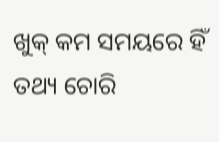ଖୁକ୍ କମ ସମୟରେ ହିଁ ତଥ୍ୟ ଚୋରି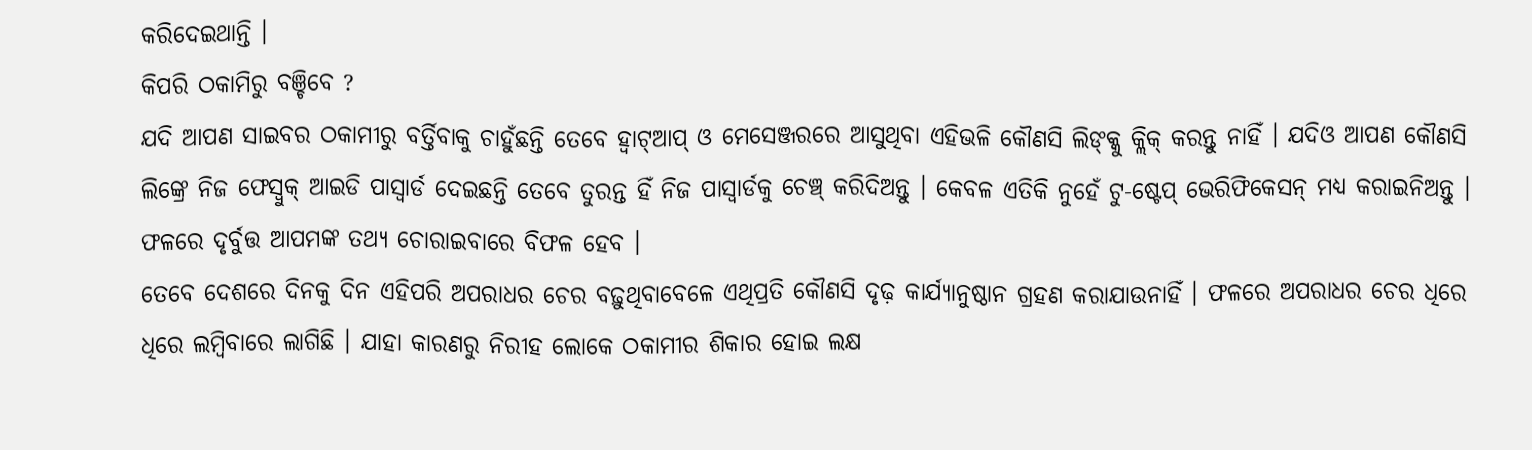କରିଦେଇଥାନ୍ତି ।
କିପରି ଠକାମିରୁ ବଞ୍ଚିବେ ?
ଯଦି ଆପଣ ସାଇବର ଠକାମୀରୁ ବର୍ତ୍ତିବାକୁ ଚାହୁଁଛନ୍ତି ତେବେ ହ୍ୱାଟ୍ଆପ୍ ଓ ମେସେଞ୍ଜରରେ ଆସୁଥିବା ଏହିଭଳି କୌଣସି ଲିଙ୍କ୍କୁ କ୍ଲିକ୍ କରନ୍ତୁ ନାହିଁ । ଯଦିଓ ଆପଣ କୌଣସି ଲିଙ୍କ୍ରେ ନିଜ ଫେସ୍ବୁକ୍ ଆଇଡି ପାସ୍ୱାର୍ଡ ଦେଇଛନ୍ତି ତେବେ ତୁରନ୍ତ ହିଁ ନିଜ ପାସ୍ୱାର୍ଡକୁ ଚେଞ୍ଚ୍ କରିଦିଅନ୍ତୁ । କେବଳ ଏତିକି ନୁହେଁ ଟୁ-ଷ୍ଟେପ୍ ଭେରିଫିକେସନ୍ ମଧ୍ୟ କରାଇନିଅନ୍ତୁ । ଫଳରେ ଦୃର୍ବୁତ୍ତ ଆପମଙ୍କ ତଥ୍ୟ ଚୋରାଇବାରେ ବିଫଳ ହେବ ।
ତେବେ ଦେଶରେ ଦିନକୁ ଦିନ ଏହିପରି ଅପରାଧର ଚେର ବଢ଼ୁଥିବାବେଳେ ଏଥିପ୍ରତି କୌଣସି ଦୃଢ଼ କାର୍ଯ୍ୟାନୁଷ୍ଠାନ ଗ୍ରହଣ କରାଯାଉନାହିଁ । ଫଳରେ ଅପରାଧର ଚେର ଧିରେ ଧିରେ ଲମ୍ୱିବାରେ ଲାଗିଛି । ଯାହା କାରଣରୁ ନିରୀହ ଲୋକେ ଠକାମୀର ଶିକାର ହୋଇ ଲକ୍ଷ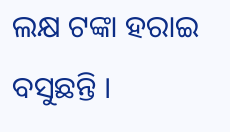ଲକ୍ଷ ଟଙ୍କା ହରାଇ ବସୁଛନ୍ତି ।